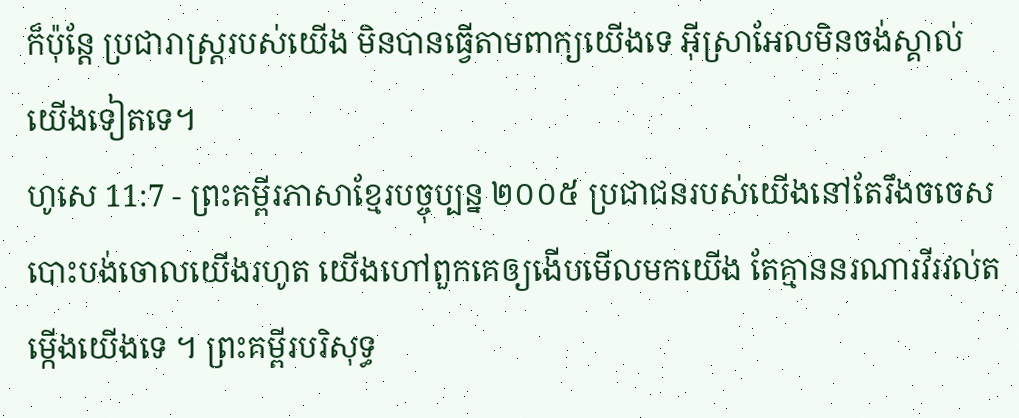ក៏ប៉ុន្តែ ប្រជារាស្ត្ររបស់យើង មិនបានធ្វើតាមពាក្យយើងទេ អ៊ីស្រាអែលមិនចង់ស្គាល់យើងទៀតទេ។
ហូសេ 11:7 - ព្រះគម្ពីរភាសាខ្មែរបច្ចុប្បន្ន ២០០៥ ប្រជាជនរបស់យើងនៅតែរឹងចចេស បោះបង់ចោលយើងរហូត យើងហៅពួកគេឲ្យងើបមើលមកយើង តែគ្មាននរណារវីរវល់តម្កើងយើងទេ ។ ព្រះគម្ពីរបរិសុទ្ធ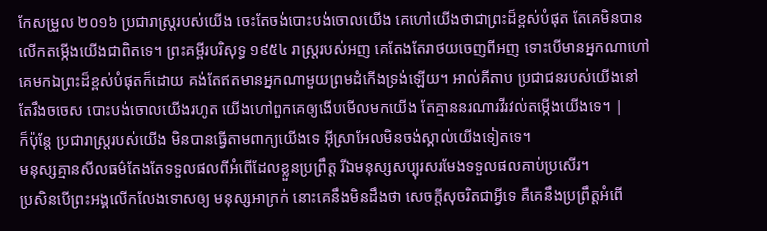កែសម្រួល ២០១៦ ប្រជារាស្ត្ររបស់យើង ចេះតែចង់បោះបង់ចោលយើង គេហៅយើងថាជាព្រះដ៏ខ្ពស់បំផុត តែគេមិនបានលើកតម្កើងយើងជាពិតទេ។ ព្រះគម្ពីរបរិសុទ្ធ ១៩៥៤ រាស្ត្ររបស់អញ គេតែងតែរាថយចេញពីអញ ទោះបើមានអ្នកណាហៅគេមកឯព្រះដ៏ខ្ពស់បំផុតក៏ដោយ គង់តែឥតមានអ្នកណាមួយព្រមដំកើងទ្រង់ឡើយ។ អាល់គីតាប ប្រជាជនរបស់យើងនៅតែរឹងចចេស បោះបង់ចោលយើងរហូត យើងហៅពួកគេឲ្យងើបមើលមកយើង តែគ្មាននរណារវីរវល់តម្កើងយើងទេ។ |
ក៏ប៉ុន្តែ ប្រជារាស្ត្ររបស់យើង មិនបានធ្វើតាមពាក្យយើងទេ អ៊ីស្រាអែលមិនចង់ស្គាល់យើងទៀតទេ។
មនុស្សគ្មានសីលធម៌តែងតែទទួលផលពីអំពើដែលខ្លួនប្រព្រឹត្ត រីឯមនុស្សសប្បុរសរមែងទទួលផលគាប់ប្រសើរ។
ប្រសិនបើព្រះអង្គលើកលែងទោសឲ្យ មនុស្សអាក្រក់ នោះគេនឹងមិនដឹងថា សេចក្ដីសុចរិតជាអ្វីទេ គឺគេនឹងប្រព្រឹត្តអំពើ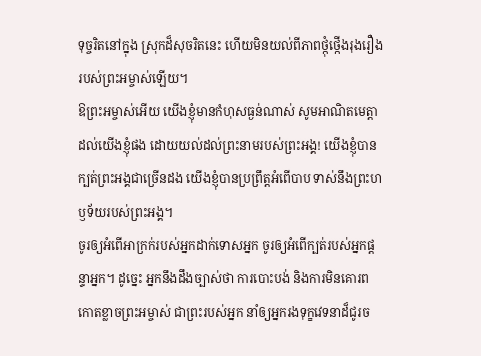ទុច្ចរិតនៅក្នុង ស្រុកដ៏សុចរិតនេះ ហើយមិនយល់ពីភាពថ្កុំថ្កើងរុងរឿង របស់ព្រះអម្ចាស់ឡើយ។
ឱព្រះអម្ចាស់អើយ យើងខ្ញុំមានកំហុសធ្ងន់ណាស់ សូមអាណិតមេត្តាដល់យើងខ្ញុំផង ដោយយល់ដល់ព្រះនាមរបស់ព្រះអង្គ! យើងខ្ញុំបានក្បត់ព្រះអង្គជាច្រើនដង យើងខ្ញុំបានប្រព្រឹត្តអំពើបាប ទាស់នឹងព្រះហឫទ័យរបស់ព្រះអង្គ។
ចូរឲ្យអំពើអាក្រក់របស់អ្នកដាក់ទោសអ្នក ចូរឲ្យអំពើក្បត់របស់អ្នកផ្តន្ទាអ្នក។ ដូច្នេះ អ្នកនឹងដឹងច្បាស់ថា ការបោះបង់ និងការមិនគោរពកោតខ្លាចព្រះអម្ចាស់ ជាព្រះរបស់អ្នក នាំឲ្យអ្នករងទុក្ខវេទនាដ៏ជូរច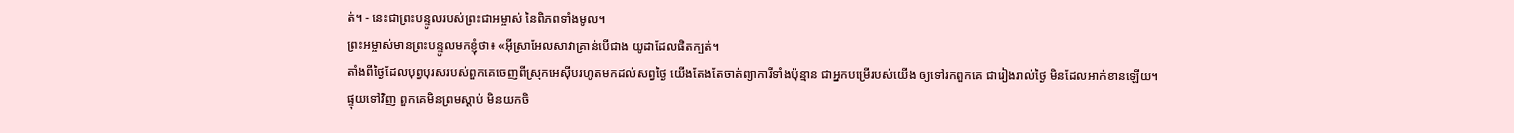ត់។ - នេះជាព្រះបន្ទូលរបស់ព្រះជាអម្ចាស់ នៃពិភពទាំងមូល។
ព្រះអម្ចាស់មានព្រះបន្ទូលមកខ្ញុំថា៖ «អ៊ីស្រាអែលសាវាគ្រាន់បើជាង យូដាដែលផិតក្បត់។
តាំងពីថ្ងៃដែលបុព្វបុរសរបស់ពួកគេចេញពីស្រុកអេស៊ីបរហូតមកដល់សព្វថ្ងៃ យើងតែងតែចាត់ព្យាការីទាំងប៉ុន្មាន ជាអ្នកបម្រើរបស់យើង ឲ្យទៅរកពួកគេ ជារៀងរាល់ថ្ងៃ មិនដែលអាក់ខានឡើយ។
ផ្ទុយទៅវិញ ពួកគេមិនព្រមស្ដាប់ មិនយកចិ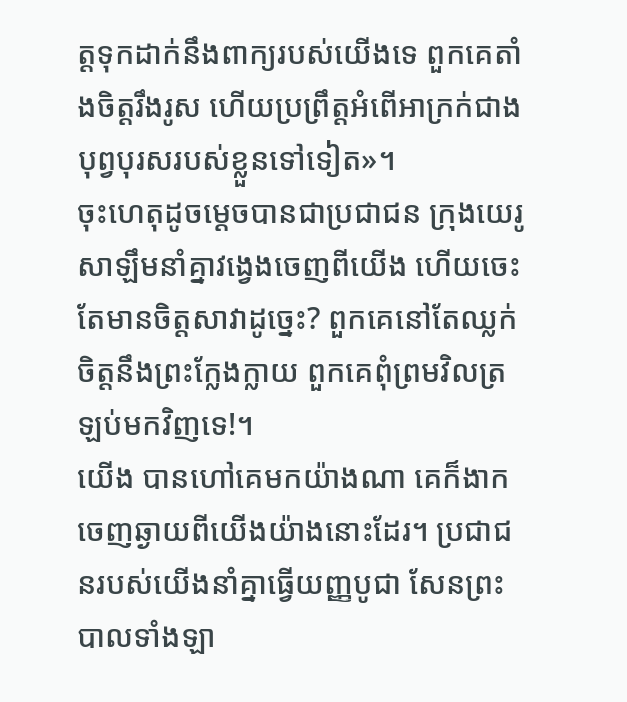ត្តទុកដាក់នឹងពាក្យរបស់យើងទេ ពួកគេតាំងចិត្តរឹងរូស ហើយប្រព្រឹត្តអំពើអាក្រក់ជាងបុព្វបុរសរបស់ខ្លួនទៅទៀត»។
ចុះហេតុដូចម្ដេចបានជាប្រជាជន ក្រុងយេរូសាឡឹមនាំគ្នាវង្វេងចេញពីយើង ហើយចេះតែមានចិត្តសាវាដូច្នេះ? ពួកគេនៅតែឈ្លក់ចិត្តនឹងព្រះក្លែងក្លាយ ពួកគេពុំព្រមវិលត្រឡប់មកវិញទេ!។
យើង បានហៅគេមកយ៉ាងណា គេក៏ងាកចេញឆ្ងាយពីយើងយ៉ាងនោះដែរ។ ប្រជាជនរបស់យើងនាំគ្នាធ្វើយញ្ញបូជា សែនព្រះបាលទាំងឡា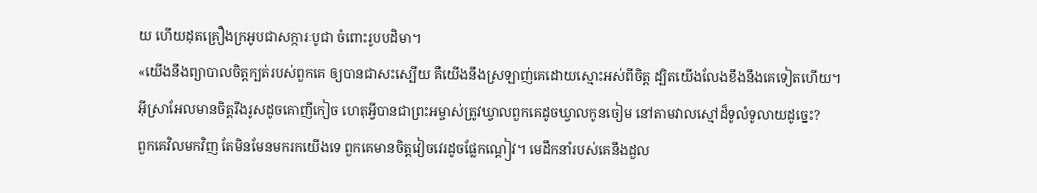យ ហើយដុតគ្រឿងក្រអូបជាសក្ការៈបូជា ចំពោះរូបបដិមា។
«យើងនឹងព្យាបាលចិត្តក្បត់របស់ពួកគេ ឲ្យបានជាសះស្បើយ គឺយើងនឹងស្រឡាញ់គេដោយស្មោះអស់ពីចិត្ត ដ្បិតយើងលែងខឹងនឹងគេទៀតហើយ។
អ៊ីស្រាអែលមានចិត្តរឹងរូសដូចគោញីកៀច ហេតុអ្វីបានជាព្រះអម្ចាស់ត្រូវឃ្វាលពួកគេដូចឃ្វាលកូនចៀម នៅតាមវាលស្មៅដ៏ទូលំទូលាយដូច្នេះ?
ពួកគេវិលមកវិញ តែមិនមែនមករកយើងទេ ពួកគេមានចិត្តវៀចវេរដូចផ្លែកណ្ដៀវ។ មេដឹកនាំរបស់គេនឹងដួល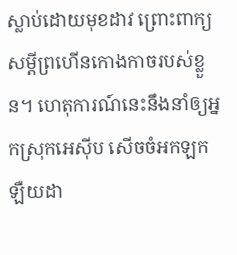ស្លាប់ដោយមុខដាវ ព្រោះពាក្យសម្ដីព្រហើនកោងកាចរបស់ខ្លួន។ ហេតុការណ៍នេះនឹងនាំឲ្យអ្នកស្រុកអេស៊ីប សើចចំអកឡកឡឺយដា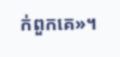ក់ពួកគេ»។